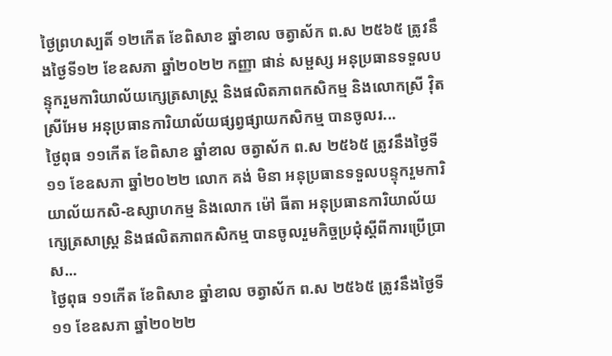ថ្ងៃព្រហស្បតិ៍ ១២កើត ខែពិសាខ ឆ្នាំខាល ចត្វាស័ក ព.ស ២៥៦៥ ត្រូវនឹងថ្ងៃទី១២ ខែឧសភា ឆ្នាំ២០២២ កញ្ញា ផាន់ សម្ផស្ស អនុប្រធានទទួលបន្ទុករួមការិយាល័យក្សេត្រសាស្រ្ត និងផលិតភាពកសិកម្ម និងលោកស្រី វុិត ស្រីអែម អនុប្រធានការិយាល័យផ្សព្វផ្សាយកសិកម្ម បានចូលរ...
ថ្ងៃពុធ ១១កើត ខែពិសាខ ឆ្នាំខាល ចត្វាស័ក ព.ស ២៥៦៥ ត្រូវនឹងថ្ងៃទី១១ ខែឧសភា ឆ្នាំ២០២២ លោក គង់ មិនា អនុប្រធានទទួលបន្ទុករួមការិយាល័យកសិ-ឧស្សាហកម្ម និងលោក ម៉ៅ ធីតា អនុប្រធានការិយាល័យក្សេត្រសាស្ត្រ និងផលិតភាពកសិកម្ម បានចូលរួមកិច្ចប្រជុំស្តីពីការប្រើប្រាស...
ថ្ងៃពុធ ១១កើត ខែពិសាខ ឆ្នាំខាល ចត្វាស័ក ព.ស ២៥៦៥ ត្រូវនឹងថ្ងៃទី១១ ខែឧសភា ឆ្នាំ២០២២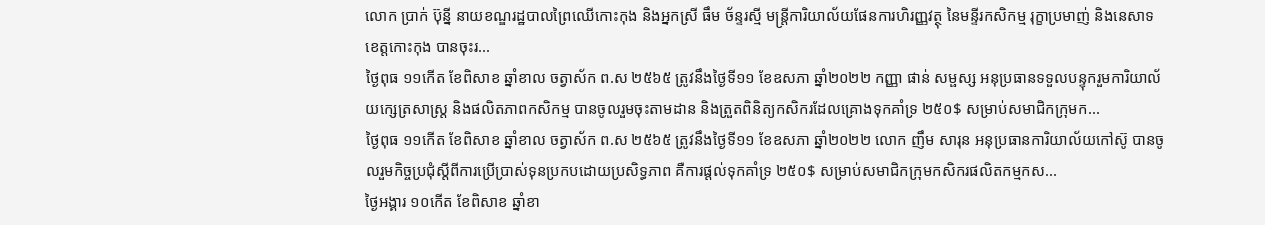លោក ប្រាក់ ប៊ុន្នី នាយខណ្ឌរដ្ឋបាលព្រៃឈើកោះកុង និងអ្នកស្រី ធឹម ច័ន្ទរស្មី មន្ត្រីការិយាល័យផែនការហិរញ្ញវត្ថុ នៃមន្ទីរកសិកម្ម រុក្ខាប្រមាញ់ និងនេសាទខេត្តកោះកុង បានចុះរ...
ថ្ងៃពុធ ១១កើត ខែពិសាខ ឆ្នាំខាល ចត្វាស័ក ព.ស ២៥៦៥ ត្រូវនឹងថ្ងៃទី១១ ខែឧសភា ឆ្នាំ២០២២ កញ្ញា ផាន់ សម្ផស្ស អនុប្រធានទទួលបន្ទុករួមការិយាល័យក្សេត្រសាស្រ្ត និងផលិតភាពកសិកម្ម បានចូលរួមចុះតាមដាន និងត្រួតពិនិត្យកសិករដែលគ្រោងទុកគាំទ្រ ២៥០$ សម្រាប់សមាជិកក្រុមក...
ថ្ងៃពុធ ១១កើត ខែពិសាខ ឆ្នាំខាល ចត្វាស័ក ព.ស ២៥៦៥ ត្រូវនឹងថ្ងៃទី១១ ខែឧសភា ឆ្នាំ២០២២ លោក ញឹម សារុន អនុប្រធានការិយាល័យកៅស៊ូ បានចូលរួមកិច្ចប្រជុំស្តីពីការប្រើប្រាស់ទុនប្រកបដោយប្រសិទ្ធភាព គឺការផ្តល់ទុកគាំទ្រ ២៥០$ សម្រាប់សមាជិកក្រុមកសិករផលិតកម្មកស...
ថ្ងៃអង្គារ ១០កើត ខែពិសាខ ឆ្នាំខា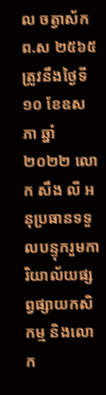ល ចត្វាស័ក ព.ស ២៥៦៥ ត្រូវនឹងថ្ងៃទី១០ ខែឧសភា ឆ្នាំ២០២២ លោក សឹង លី អនុប្រធានទទួលបន្ទុករួមការិយាល័យផ្សព្វផ្សាយកសិកម្ម និងលោក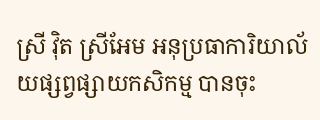ស្រី វ៉ិត ស្រីអែម អនុប្រធាការិយាល័យផ្សព្វផ្សាយកសិកម្ម បានចុះ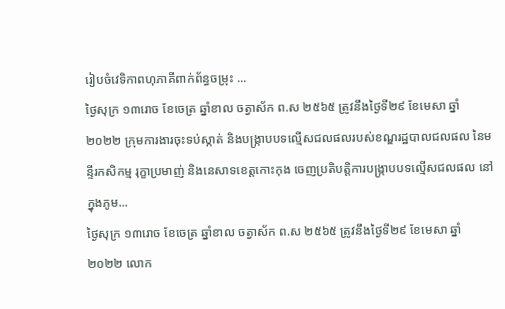រៀបចំវេទិកាពហុភាគីពាក់ព័ន្ធចម្រុះ ...
ថ្ងៃសុក្រ ១៣រោច ខែចេត្រ ឆ្នាំខាល ចត្វាស័ក ព.ស ២៥៦៥ ត្រូវនឹងថ្ងៃទី២៩ ខែមេសា ឆ្នាំ២០២២ ក្រុមការងារចុះទប់ស្កាត់ និងបង្ក្រាបបទល្មើសជលផលរបស់ខណ្ឌរដ្ឋបាលជលផល នៃមន្ទីរកសិកម្ម រុក្ខាប្រមាញ់ និងនេសាទខេត្តកោះកុង ចេញប្រតិបត្តិការបង្ក្រាបបទល្មើសជលផល នៅក្នុងភូម...
ថ្ងៃសុក្រ ១៣រោច ខែចេត្រ ឆ្នាំខាល ចត្វាស័ក ព.ស ២៥៦៥ ត្រូវនឹងថ្ងៃទី២៩ ខែមេសា ឆ្នាំ២០២២ លោក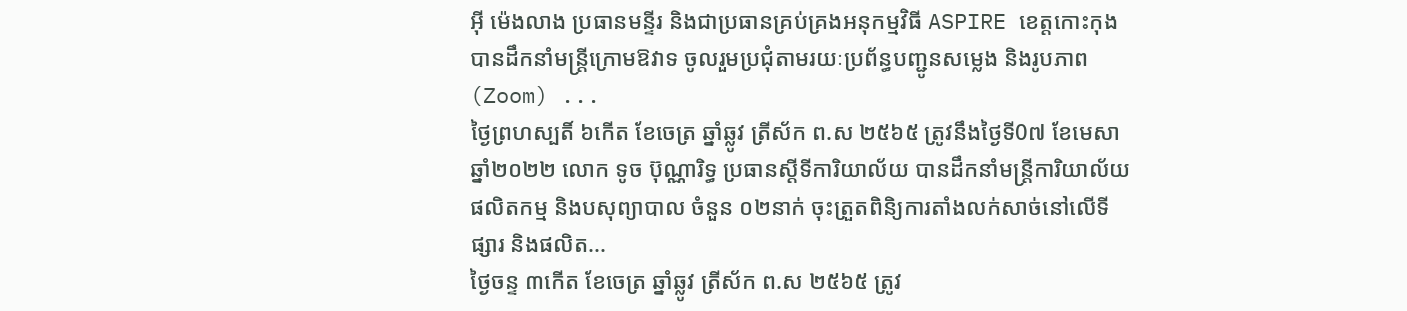អុី ម៉េងលាង ប្រធានមន្ទីរ និងជាប្រធានគ្រប់គ្រងអនុកម្មវិធី ASPIRE ខេត្តកោះកុង បានដឹកនាំមន្រ្តីក្រោមឱវាទ ចូលរួមប្រជុំតាមរយៈប្រព័ន្ធបញ្ជូនសម្លេង និងរូបភាព (Zoom) ...
ថ្ងៃព្រហស្បតិ៍ ៦កើត ខែចេត្រ ឆ្នាំឆ្លូវ ត្រីស័ក ព.ស ២៥៦៥ ត្រូវនឹងថ្ងៃទី0៧ ខែមេសា ឆ្នាំ២០២២ លោក ទូច ប៊ុណ្ណារិទ្ធ ប្រធានស្ដីទីការិយាល័យ បានដឹកនាំមន្រ្តីការិយាល័យផលិតកម្ម និងបសុព្យាបាល ចំនួន ០២នាក់ ចុះត្រួតពិនិ្យការតាំងលក់សាច់នៅលើទីផ្សារ និងផលិត...
ថ្ងៃចន្ទ ៣កើត ខែចេត្រ ឆ្នាំឆ្លូវ ត្រីស័ក ព.ស ២៥៦៥ ត្រូវ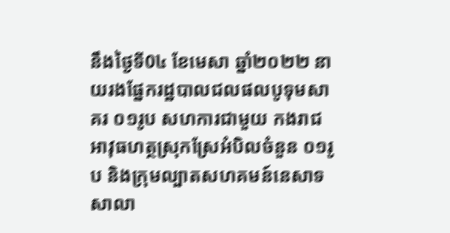នឹងថ្ងៃទី0៤ ខែមេសា ឆ្នាំ២០២២ នាយរងផ្នែករដ្ឋបាលជលផលបូទុមសាគរ ០១រូប សហការជាមួយ កងរាជអាវុធហត្ថស្រុកស្រែអំបិលចំនួន ០១រូប និងក្រុមល្បាតសហគមន៍នេសាទសាលា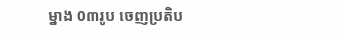ម្នាង 0៣រូប ចេញប្រតិប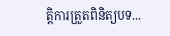ត្តិការត្រួតពិនិត្យបទ...